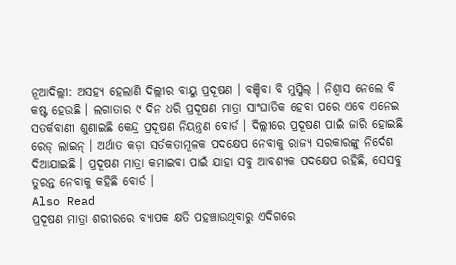ନୂଆଦିଲ୍ଲୀ: ଅସହ୍ୟ ହେଲାଣି ଦିଲ୍ଲୀର ବାୟୁ ପ୍ରଦୂଷଣ । ବଞ୍ଚିବା ବି ମୁସ୍କିଲ୍ । ନିଶ୍ୱାସ ନେଲେ ବି କଷ୍ଟ ହେଉଛି । ଲଗାତାର ୯ ଦିନ ଧରି ପ୍ରଦୂଷଣ ମାତ୍ରା ସାଂଘାତିକ ହେବା ପରେ ଏବେ ଏନେଇ ସତର୍କବାଣୀ ଶୁଣାଇଛି କେନ୍ଦ୍ର ପ୍ରଦୂଷଣ ନିୟନ୍ତ୍ରଣ ବୋର୍ଡ । ଦିଲ୍ଲୀରେ ପ୍ରଦୂଷଣ ପାଇଁ ଜାରି ହୋଇଛି ରେଡ୍ ଲାଇନ୍ । ଅର୍ଥାତ କଡ଼ା ସର୍ତକତାମୂଳକ ପଦକ୍ଷେପ ନେବାକୁ ରାଜ୍ୟ ସରକାରଙ୍କୁ ନିର୍ଦେଶ ଦିଆଯାଇଛି । ପ୍ରଦୂଷଣ ମାତ୍ରା କମାଇବା ପାଇଁ ଯାହା ସବୁ ଆବଶ୍ୟକ ପଦକ୍ଷେପ ରହିଛି, ସେସବୁ ତୁରନ୍ତ ନେବାକୁ କହିଛି ବୋର୍ଡ ।
Also Read
ପ୍ରଦୂଷଣ ମାତ୍ରା ଶରୀରରେ ବ୍ୟାପକ କ୍ଷତି ପହଞ୍ଚାଉଥିବାରୁ ଏଦିଗରେ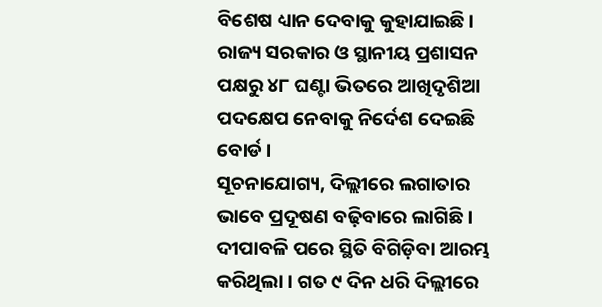ବିଶେଷ ଧ୍ୟାନ ଦେବାକୁ କୁହାଯାଇଛି । ରାଜ୍ୟ ସରକାର ଓ ସ୍ଥାନୀୟ ପ୍ରଶାସନ ପକ୍ଷରୁ ୪୮ ଘଣ୍ଟା ଭିତରେ ଆଖିଦୃଶିଆ ପଦକ୍ଷେପ ନେବାକୁ ନିର୍ଦେଶ ଦେଇଛି ବୋର୍ଡ ।
ସୂଚନାଯୋଗ୍ୟ, ଦିଲ୍ଲୀରେ ଲଗାତାର ଭାବେ ପ୍ରଦୂଷଣ ବଢ଼ିବାରେ ଲାଗିଛି । ଦୀପାବଳି ପରେ ସ୍ଥିତି ବିଗିଡ଼ିବା ଆରମ୍ଭ କରିଥିଲା । ଗତ ୯ ଦିନ ଧରି ଦିଲ୍ଲୀରେ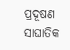ପ୍ରଦୂଷଣ ସାଘାତିକ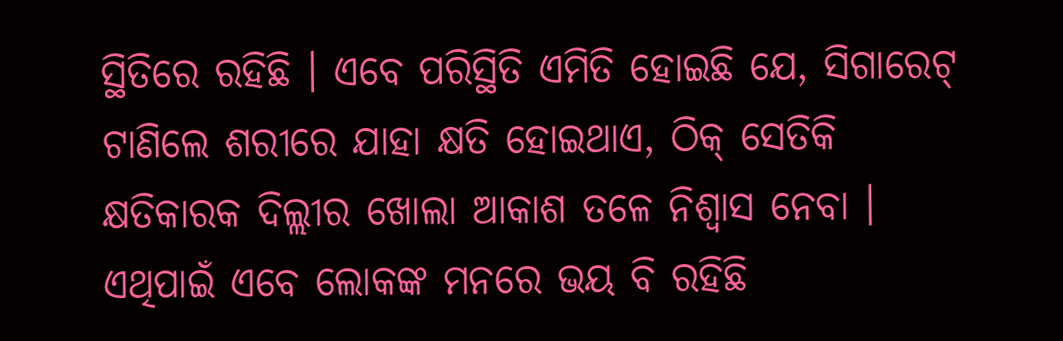ସ୍ଥିତିରେ ରହିଛି । ଏବେ ପରିସ୍ଥିତି ଏମିତି ହୋଇଛି ଯେ, ସିଗାରେଟ୍ ଟାଣିଲେ ଶରୀରେ ଯାହା କ୍ଷତି ହୋଇଥାଏ, ଠିକ୍ ସେତିକି କ୍ଷତିକାରକ ଦିଲ୍ଲୀର ଖୋଲା ଆକାଶ ତଳେ ନିଶ୍ୱାସ ନେବା । ଏଥିପାଇଁ ଏବେ ଲୋକଙ୍କ ମନରେ ଭୟ ବି ରହିଛି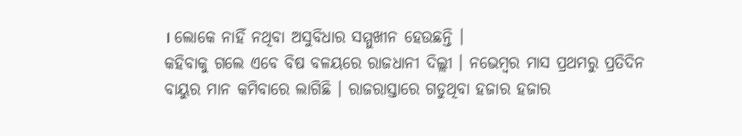। ଲୋକେ ନାହିଁ ନଥିବା ଅସୁବିଧାର ସମ୍ମୁଖୀନ ହେଉଛନ୍ତି ।
କହିବାକୁ ଗଲେ ଏବେ ବିଷ ବଳୟରେ ରାଜଧାନୀ ଦିଲ୍ଲୀ । ନଭେମ୍ବର ମାସ ପ୍ରଥମରୁ ପ୍ରତିଦିନ ବାୟୁର ମାନ କମିବାରେ ଲାଗିଛି । ରାଜରାସ୍ତାରେ ଗଡୁଥିବା ହଜାର ହଜାର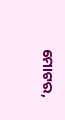ମୋଟର,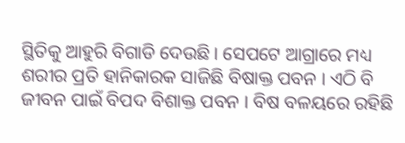ସ୍ଥିତିକୁ ଆହୁରି ବିଗାଡି ଦେଉଛି । ସେପଟେ ଆଗ୍ରାରେ ମଧ୍ୟ ଶରୀର ପ୍ରତି ହାନିକାରକ ସାଜିଛି ବିଷାକ୍ତ ପବନ । ଏଠି ବି ଜୀବନ ପାଇଁ ବିପଦ ବିଶାକ୍ତ ପବନ । ବିଷ ବଳୟରେ ରହିଛି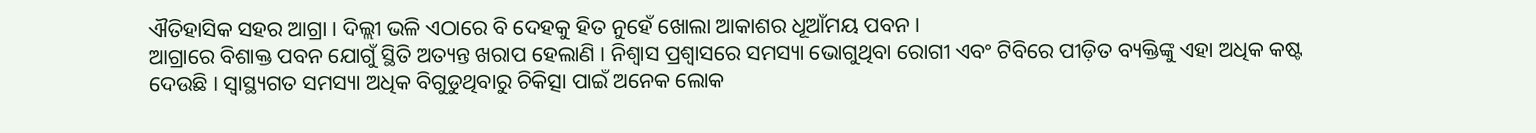ଐତିହାସିକ ସହର ଆଗ୍ରା । ଦିଲ୍ଲୀ ଭଳି ଏଠାରେ ବି ଦେହକୁ ହିତ ନୁହେଁ ଖୋଲା ଆକାଶର ଧୂଆଁମୟ ପବନ ।
ଆଗ୍ରାରେ ବିଶାକ୍ତ ପବନ ଯୋଗୁଁ ସ୍ଥିତି ଅତ୍ୟନ୍ତ ଖରାପ ହେଲାଣି । ନିଶ୍ୱାସ ପ୍ରଶ୍ୱାସରେ ସମସ୍ୟା ଭୋଗୁଥିବା ରୋଗୀ ଏବଂ ଟିବିରେ ପୀଡ଼ିତ ବ୍ୟକ୍ତିଙ୍କୁ ଏହା ଅଧିକ କଷ୍ଟ ଦେଉଛି । ସ୍ୱାସ୍ଥ୍ୟଗତ ସମସ୍ୟା ଅଧିକ ବିଗୁଡୁଥିବାରୁ ଚିକିତ୍ସା ପାଇଁ ଅନେକ ଲୋକ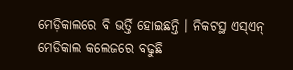ମେଡ଼ିକାଲରେ ବି ଭର୍ତ୍ତି ହୋଇଛନ୍ତି । ନିକଟସ୍ଥ ଏସ୍ଏନ୍ ମେଡିକାଲ କଲେଜରେ ବଢୁଛି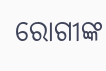ରୋଗୀଙ୍କ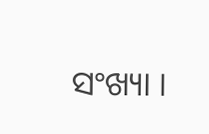ସଂଖ୍ୟା ।